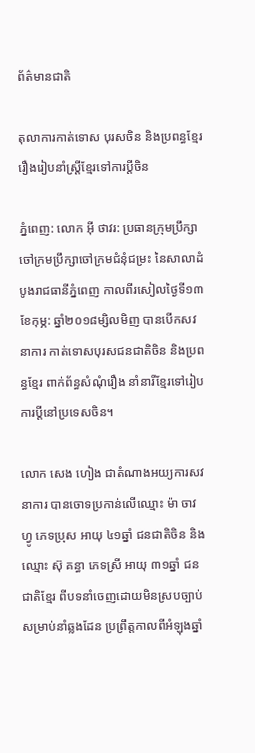ព័ត៌មានជាតិ

តុលាការកាត់ទោស បុរសចិន និងប្រពន្ធខ្មែរ រឿងរៀបនាំស្ត្រីខ្មែរទៅការប្តីចិន

ភ្នំពេញ: លោក អ៊ី ថាវរ: ប្រធានក្រុមប្រឹក្សាចៅក្រមប្រឹក្សាចៅក្រមជំនុំជម្រះ នៃសាលាដំបូងរាជធានីភ្នំពេញ កាលពីរសៀលថ្ងៃទី១៣ ខែកុម្ភ: ឆ្នាំ២០១៨ម្សិលមិញ បានបើកសវនាការ កាត់ទោសបុរសជនជាតិចិន និងប្រពន្ធខ្មែរ ពាក់ព័ន្ធសំណុំរឿង នាំនារីខ្មែរទៅរៀបការប្តីនៅប្រទេសចិន។

លោក សេង ហៀង ជាតំណាងអយ្យការសវនាការ បានចោទប្រកាន់លើឈ្មោះ ម៉ា ចាវហ្វូ ភេទប្រុស អាយុ ៤១ឆ្នាំ ជនជាតិចិន និងឈ្មោះ ស៊ុ គន្ធា ភេទស្រី អាយុ ៣១ឆ្នាំ ជនជាតិខ្មែរ ពីបទនាំចេញដោយមិនស្របច្បាប់សម្រាប់នាំឆ្លងដែន ប្រព្រឹត្តកាលពីអំឡុងឆ្នាំ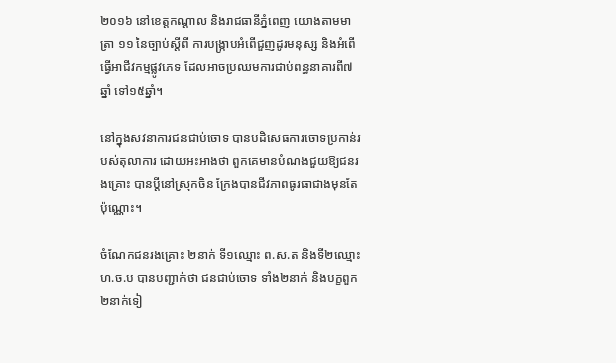២០១៦ នៅខេត្តកណ្តាល និងរាជធានីភ្នំពេញ យោងតាមមាត្រា ១១ នៃច្បាប់ស្តីពី ការបង្ក្រាបអំពើជួញដូរមនុស្ស និងអំពើធ្វើអាជីវកម្មផ្លូវភេទ ដែលអាចប្រឈមការជាប់ពន្ធនាគារពី៧ឆ្នាំ ទៅ១៥ឆ្នាំ។

នៅក្នុងសវនាការជនជាប់ចោទ បានបដិសេធការចោទប្រកាន់របស់តុលាការ ដោយអះអាងថា ពួកគេមានបំណងជួយឱ្យជនរងគ្រោះ បានប្តីនៅស្រុកចិន ក្រែងបានជីវភាពធូរធាជាងមុនតែប៉ុណ្ណោះ។

ចំណែកជនរងគ្រោះ ២នាក់ ទី១ឈ្មោះ ព.ស.ត និងទី២ឈ្មោះ ហ.ច.ប បានបញ្ជាក់ថា ជនជាប់ចោទ ទាំង២នាក់ និងបក្ខពួក២នាក់ទៀ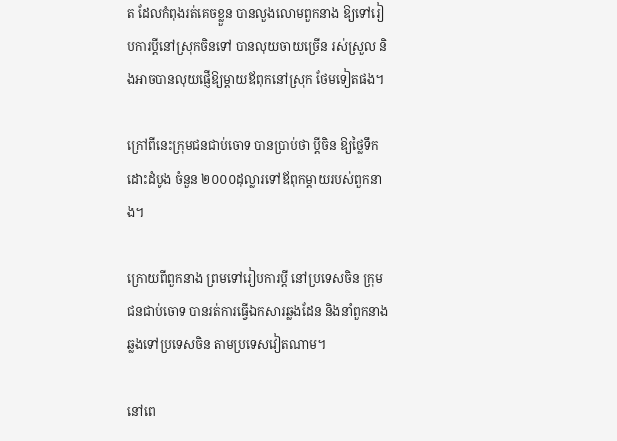ត ដែលកំពុងរត់គេចខ្លួន បានលួងលោមពួកនាង ឱ្យទៅរៀបការប្តីនៅស្រុកចិនទៅ បានលុយចាយច្រើន រស់ស្រួល និងអាចបានលុយផ្ញើឱ្យម្តាយឪពុកនៅស្រុក ថែមទៀតផង។

ក្រៅពីនេះក្រុមជនជាប់ចោទ បានប្រាប់ថា ប្តីចិន ឱ្យថ្លៃទឹកដោះដំបូង ចំនួន ២០០០ដុល្លារទៅឪពុកម្តាយរបស់ពួកនាង។

ក្រោយពីពួកនាង ព្រមទៅរៀបការប្តី នៅប្រទេសចិន ក្រុមជនជាប់ចោទ បានរត់ការធ្វើឯកសារឆ្លងដែន និងនាំពួកនាង ឆ្លងទៅប្រទេសចិន តាមប្រទេសវៀតណាម។

នៅពេ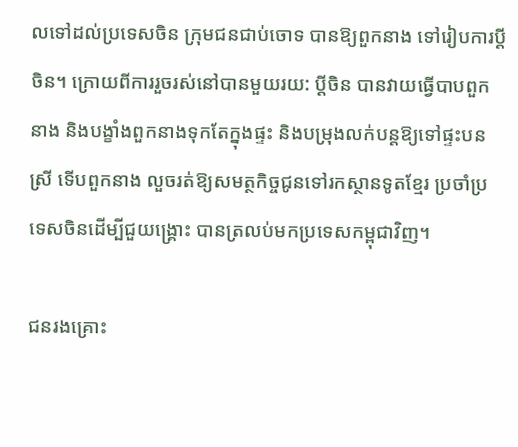លទៅដល់ប្រទេសចិន ក្រុមជនជាប់ចោទ បានឱ្យពួកនាង ទៅរៀបការប្តី ចិន។ ក្រោយពីការរួចរស់នៅបានមួយរយ: ប្តីចិន បានវាយធ្វើបាបពួកនាង និងបង្ខាំងពួកនាងទុកតែក្នុងផ្ទះ និងបម្រុងលក់បន្តឱ្យទៅផ្ទះបនស្រី ទើបពួកនាង លួចរត់ឱ្យសមត្ថកិច្ចជូនទៅរកស្ថានទូតខ្មែរ ប្រចាំប្រទេសចិនដើម្បីជួយង្គ្រោះ បានត្រលប់មកប្រទេសកម្ពុជាវិញ។

ជនរងគ្រោះ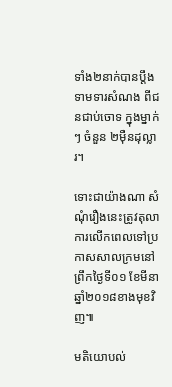ទាំង២នាក់បានប្តឹងទាមទារសំណង ពីជនជាប់ចោទ ក្នុងម្នាក់ៗ ចំនួន ២ម៉ឺនដុល្លារ។

ទោះជាយ៉ាងណា សំណុំរឿងនេះត្រូវតុលាការលើកពេលទៅប្រកាសសាលក្រមនៅព្រឹកថ្ងៃទី០១ ខែមីនា ឆ្នាំ២០១៨ខាងមុខវិញ៕

មតិយោបល់